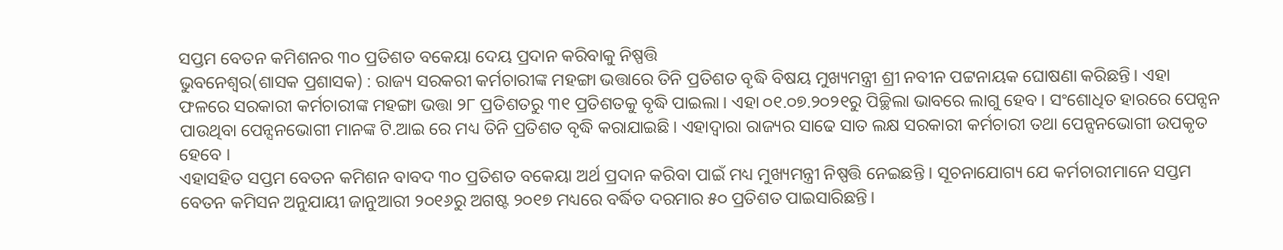ସପ୍ତମ ବେତନ କମିଶନର ୩୦ ପ୍ରତିଶତ ବକେୟା ଦେୟ ପ୍ରଦାନ କରିବାକୁ ନିଷ୍ପତ୍ତି
ଭୁବନେଶ୍ୱର(ଶାସକ ପ୍ରଶାସକ) : ରାଜ୍ୟ ସରକରୀ କର୍ମଚାରୀଙ୍କ ମହଙ୍ଗା ଭତ୍ତାରେ ତିନି ପ୍ରତିଶତ ବୃଦ୍ଧି ବିଷୟ ମୁଖ୍ୟମନ୍ତ୍ରୀ ଶ୍ରୀ ନବୀନ ପଟ୍ଟନାୟକ ଘୋଷଣା କରିଛନ୍ତି। ଏହା ଫଳରେ ସରକାରୀ କର୍ମଚାରୀଙ୍କ ମହଙ୍ଗା ଭତ୍ତା ୨୮ ପ୍ରତିଶତରୁ ୩୧ ପ୍ରତିଶତକୁ ବୃଦ୍ଧି ପାଇଲା। ଏହା ୦୧.୦୭.୨୦୨୧ରୁ ପିଚ୍ଛିଲା ଭାବରେ ଲାଗୁ ହେବ। ସଂଶୋଧିତ ହାରରେ ପେନ୍ସନ ପାଉଥିବା ପେନ୍ସନଭୋଗୀ ମାନଙ୍କ ଟି.ଆଇ ରେ ମଧ୍ୟ ତିନି ପ୍ରତିଶତ ବୃଦ୍ଧି କରାଯାଇଛି। ଏହାଦ୍ବାରା ରାଜ୍ୟର ସାଢେ ସାତ ଲକ୍ଷ ସରକାରୀ କର୍ମଚାରୀ ତଥା ପେନ୍ସନଭୋଗୀ ଉପକୃତ ହେବେ ।
ଏହାସହିତ ସପ୍ତମ ବେତନ କମିଶନ ବାବଦ ୩୦ ପ୍ରତିଶତ ବକେୟା ଅର୍ଥ ପ୍ରଦାନ କରିବା ପାଇଁ ମଧ୍ୟ ମୁଖ୍ୟମନ୍ତ୍ରୀ ନିଷ୍ପତ୍ତି ନେଇଛନ୍ତି । ସୂଚନାଯୋଗ୍ୟ ଯେ କର୍ମଚାରୀମାନେ ସପ୍ତମ ବେତନ କମିସନ ଅନୁଯାୟୀ ଜାନୁଆରୀ ୨୦୧୬ରୁ ଅଗଷ୍ଟ ୨୦୧୭ ମଧ୍ୟରେ ବର୍ଦ୍ଧିତ ଦରମାର ୫୦ ପ୍ରତିଶତ ପାଇସାରିଛନ୍ତି।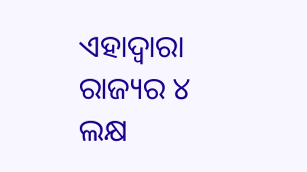ଏହାଦ୍ବାରା ରାଜ୍ୟର ୪ ଲକ୍ଷ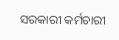ସରକାରୀ କର୍ମଚାରୀ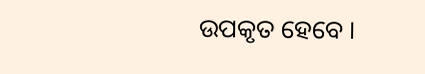ଉପକୃତ ହେବେ ।